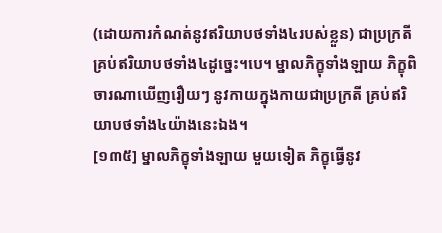(ដោយការកំណត់នូវឥរិយាបថទាំង៤របស់ខ្លួន) ជាប្រក្រតី គ្រប់ឥរិយាបថទាំង៤ដូច្នេះ។បេ។ ម្នាលភិក្ខុទាំងឡាយ ភិក្ខុពិចារណាឃើញរឿយៗ នូវកាយក្នុងកាយជាប្រក្រតី គ្រប់ឥរិយាបថទាំង៤យ៉ាងនេះឯង។
[១៣៥] ម្នាលភិក្ខុទាំងឡាយ មួយទៀត ភិក្ខុធ្វើនូវ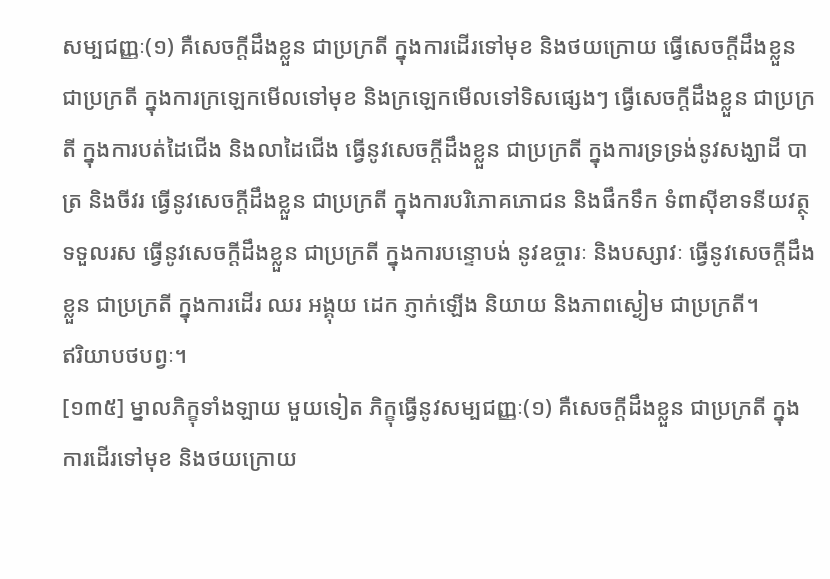សម្បជញ្ញៈ(១) គឺសេចក្តីដឹងខ្លួន ជាប្រក្រតី ក្នុងការដើរទៅមុខ និងថយក្រោយ ធ្វើសេចក្តីដឹងខ្លួន ជាប្រក្រតី ក្នុងការក្រឡេកមើលទៅមុខ និងក្រឡេកមើលទៅទិសផ្សេងៗ ធ្វើសេចក្តីដឹងខ្លួន ជាប្រក្រតី ក្នុងការបត់ដៃជើង និងលាដៃជើង ធ្វើនូវសេចក្តីដឹងខ្លួន ជាប្រក្រតី ក្នុងការទ្រទ្រង់នូវសង្ឃាដី បាត្រ និងចីវរ ធ្វើនូវសេចក្តីដឹងខ្លួន ជាប្រក្រតី ក្នុងការបរិភោគភោជន និងផឹកទឹក ទំពាស៊ីខាទនីយវត្ថុ ទទួលរស ធ្វើនូវសេចក្តីដឹងខ្លួន ជាប្រក្រតី ក្នុងការបន្ទោបង់ នូវឧច្ចារៈ និងបស្សាវៈ ធ្វើនូវសេចក្តីដឹងខ្លួន ជាប្រក្រតី ក្នុងការដើរ ឈរ អង្គុយ ដេក ភ្ញាក់ឡើង និយាយ និងភាពស្ងៀម ជាប្រក្រតី។
ឥរិយាបថបព្វៈ។
[១៣៥] ម្នាលភិក្ខុទាំងឡាយ មួយទៀត ភិក្ខុធ្វើនូវសម្បជញ្ញៈ(១) គឺសេចក្តីដឹងខ្លួន ជាប្រក្រតី ក្នុងការដើរទៅមុខ និងថយក្រោយ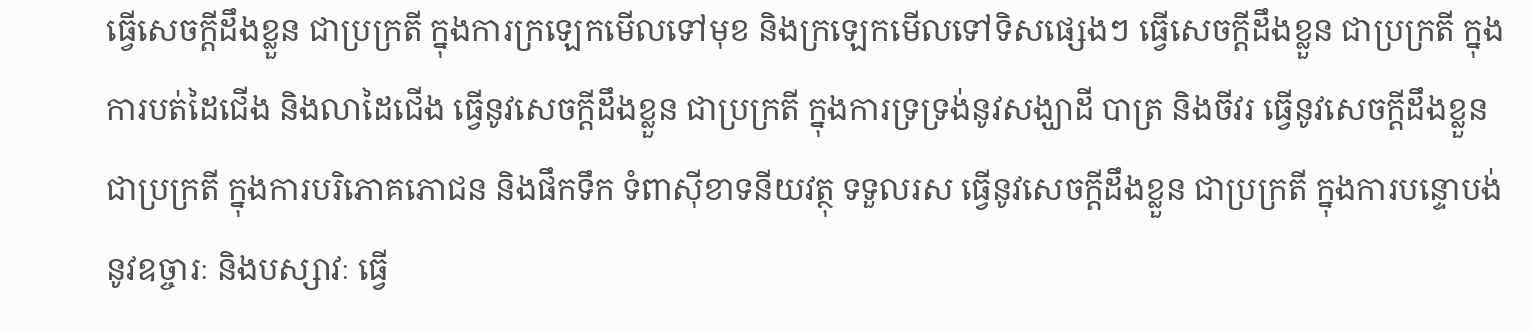ធ្វើសេចក្តីដឹងខ្លួន ជាប្រក្រតី ក្នុងការក្រឡេកមើលទៅមុខ និងក្រឡេកមើលទៅទិសផ្សេងៗ ធ្វើសេចក្តីដឹងខ្លួន ជាប្រក្រតី ក្នុងការបត់ដៃជើង និងលាដៃជើង ធ្វើនូវសេចក្តីដឹងខ្លួន ជាប្រក្រតី ក្នុងការទ្រទ្រង់នូវសង្ឃាដី បាត្រ និងចីវរ ធ្វើនូវសេចក្តីដឹងខ្លួន ជាប្រក្រតី ក្នុងការបរិភោគភោជន និងផឹកទឹក ទំពាស៊ីខាទនីយវត្ថុ ទទួលរស ធ្វើនូវសេចក្តីដឹងខ្លួន ជាប្រក្រតី ក្នុងការបន្ទោបង់ នូវឧច្ចារៈ និងបស្សាវៈ ធ្វើ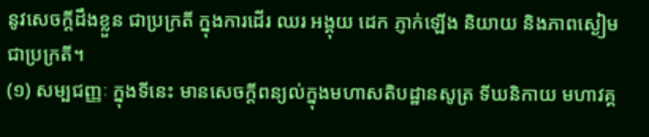នូវសេចក្តីដឹងខ្លួន ជាប្រក្រតី ក្នុងការដើរ ឈរ អង្គុយ ដេក ភ្ញាក់ឡើង និយាយ និងភាពស្ងៀម ជាប្រក្រតី។
(១) សម្បជញ្ញៈ ក្នុងទីនេះ មានសេចក្តីពន្យល់ក្នុងមហាសតិបដ្ឋានសូត្រ ទីឃនិកាយ មហាវគ្គ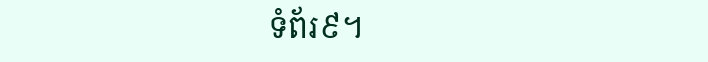ទំព័រ៩។